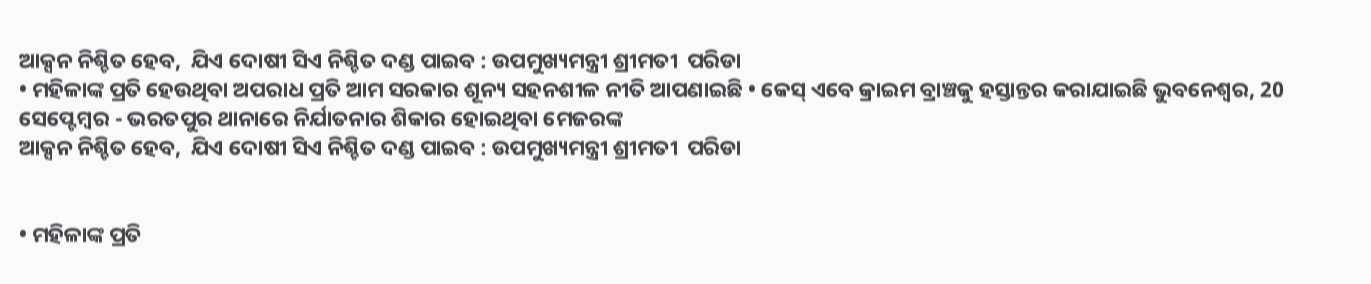ଆକ୍ସନ ନିଶ୍ଚିତ ହେବ,  ଯିଏ ଦୋଷୀ ସିଏ ନିଶ୍ଚିତ ଦଣ୍ଡ ପାଇବ : ଉପମୁଖ୍ୟମନ୍ତ୍ରୀ ଶ୍ରୀମତୀ  ପରିଡା
• ମହିଳାଙ୍କ ପ୍ରତି ହେଉଥିବା ଅପରାଧ ପ୍ରତି ଆମ ସରକାର ଶୂନ୍ୟ ସହନଶୀଳ ନୀତି ଆପଣାଇଛି • କେସ୍ ଏବେ କ୍ରାଇମ ବ୍ରାଞ୍ଚକୁ ହସ୍ତାନ୍ତର କରାଯାଇଛି ଭୁବନେଶ୍ୱର, 20 ସେପ୍ଟେମ୍ବର - ଭରତପୁର ଥାନାରେ ନିର୍ଯାତନାର ଶିକାର ହୋଇଥିବା ମେଜରଙ୍କ
ଆକ୍ସନ ନିଶ୍ଚିତ ହେବ,  ଯିଏ ଦୋଷୀ ସିଏ ନିଶ୍ଚିତ ଦଣ୍ଡ ପାଇବ : ଉପମୁଖ୍ୟମନ୍ତ୍ରୀ ଶ୍ରୀମତୀ  ପରିଡା


• ମହିଳାଙ୍କ ପ୍ରତି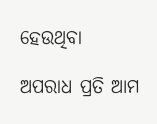ହେଉଥିବା

ଅପରାଧ ପ୍ରତି ଆମ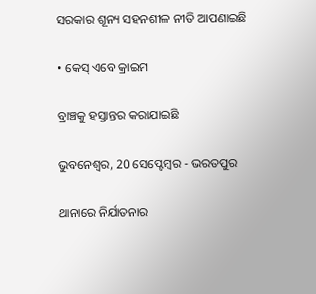ସରକାର ଶୂନ୍ୟ ସହନଶୀଳ ନୀତି ଆପଣାଇଛି

• କେସ୍ ଏବେ କ୍ରାଇମ

ବ୍ରାଞ୍ଚକୁ ହସ୍ତାନ୍ତର କରାଯାଇଛି

ଭୁବନେଶ୍ୱର, 20 ସେପ୍ଟେମ୍ବର - ଭରତପୁର

ଥାନାରେ ନିର୍ଯାତନାର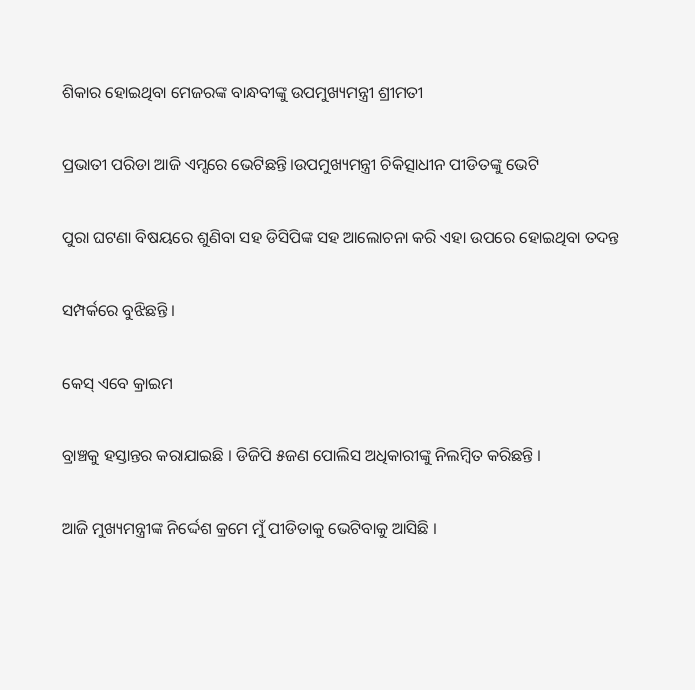ଶିକାର ହୋଇଥିବା ମେଜରଙ୍କ ବାନ୍ଧବୀଙ୍କୁ ଉପମୁଖ୍ୟମନ୍ତ୍ରୀ ଶ୍ରୀମତୀ

ପ୍ରଭାତୀ ପରିଡା ଆଜି ଏମ୍ସରେ ଭେଟିଛନ୍ତି।ଉପମୁଖ୍ୟମନ୍ତ୍ରୀ ଚିକିତ୍ସାଧୀନ ପୀଡିତଙ୍କୁ ଭେଟି

ପୁରା ଘଟଣା ବିଷୟରେ ଶୁଣିବା ସହ ଡିସିପିଙ୍କ ସହ ଆଲୋଚନା କରି ଏହା ଉପରେ ହୋଇଥିବା ତଦନ୍ତ

ସମ୍ପର୍କରେ ବୁଝିଛନ୍ତି ।

କେସ୍ ଏବେ କ୍ରାଇମ

ବ୍ରାଞ୍ଚକୁ ହସ୍ତାନ୍ତର କରାଯାଇଛି । ଡିଜିପି ୫ଜଣ ପୋଲିସ ଅଧିକାରୀଙ୍କୁ ନିଲମ୍ବିତ କରିଛନ୍ତି ।

ଆଜି ମୁଖ୍ୟମନ୍ତ୍ରୀଙ୍କ ନିର୍ଦ୍ଦେଶ କ୍ରମେ ମୁଁ ପୀଡିତାକୁ ଭେଟିବାକୁ ଆସିଛି ।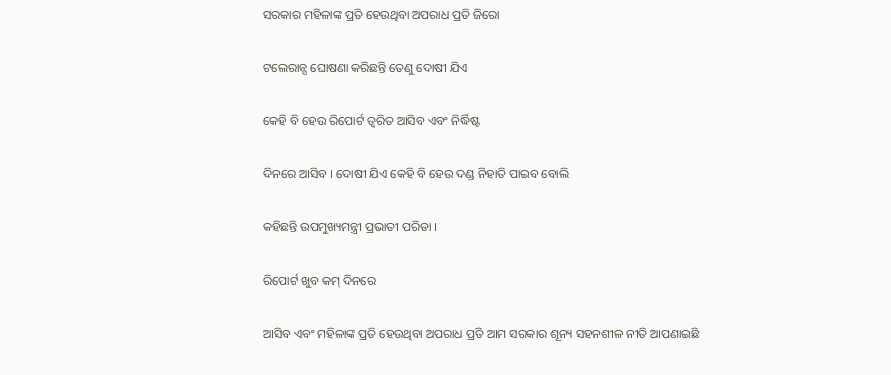ସରକାର ମହିଳାଙ୍କ ପ୍ରତି ହେଉଥିବା ଅପରାଧ ପ୍ରତି ଜିରୋ

ଟଲେରାନ୍ସ ଘୋଷଣା କରିଛନ୍ତି ତେଣୁ ଦୋଷୀ ଯିଏ

କେହି ବି ହେଉ ରିପୋର୍ଟ ତ୍ୱରିତ ଆସିବ ଏବଂ ନିର୍ଦ୍ଧିଷ୍ଟ

ଦିନରେ ଆସିବ । ଦୋଷୀ ଯିଏ କେହି ବି ହେଉ ଦଣ୍ଡ ନିହାତି ପାଇବ ବୋଲି

କହିଛନ୍ତି ଉପମୁଖ୍ୟମନ୍ତ୍ରୀ ପ୍ରଭାତୀ ପରିଡା ।

ରିପୋର୍ଟ ଖୁବ କମ୍ ଦିନରେ

ଆସିବ ଏବଂ ମହିଳାଙ୍କ ପ୍ରତି ହେଉଥିବା ଅପରାଧ ପ୍ରତି ଆମ ସରକାର ଶୂନ୍ୟ ସହନଶୀଳ ନୀତି ଆପଣାଇଛି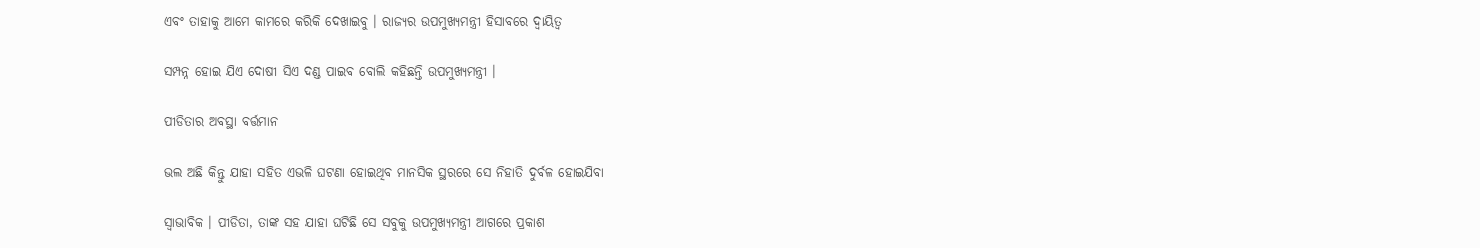ଏବଂ ତାହାକୁ ଆମେ କାମରେ କରିକି ଦେଖାଇବୁ । ରାଜ୍ୟର ଉପମୁଖ୍ୟମନ୍ତ୍ରୀ ହିସାବରେ ଦ୍ଵାୟିତ୍ୱ

ସମ୍ପନ୍ନ ହୋଇ ଯିଏ ଦୋଷୀ ସିଏ ଦଣ୍ଡ ପାଇବ ବୋଲି କହିଛନ୍ତି ଉପମୁଖ୍ୟମନ୍ତ୍ରୀ ।

ପୀଡିତାର ଅବସ୍ଥା ବର୍ତ୍ତମାନ

ଭଲ ଅଛି କିନ୍ତୁ ଯାହା ସହିତ ଏଭଳି ଘଟଣା ହୋଇଥିବ ମାନସିକ ସ୍ଥରରେ ସେ ନିହାତି ଦୁର୍ବଳ ହୋଇଯିବା

ସ୍ୱାଭାବିକ । ପୀଡିତା, ତାଙ୍କ ସହ ଯାହା ଘଟିଛି ସେ ସବୁକୁ ଉପମୁଖ୍ୟମନ୍ତ୍ରୀ ଆଗରେ ପ୍ରକାଶ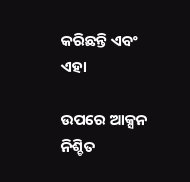କରିଛନ୍ତି ଏବଂ ଏହା

ଉପରେ ଆକ୍ସନ ନିଶ୍ଚିତ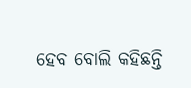ହେବ ବୋଲି କହିଛନ୍ତି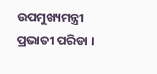ଉପମୁଖ୍ୟମନ୍ତ୍ରୀ ପ୍ରଭାତୀ ପରିଡା ।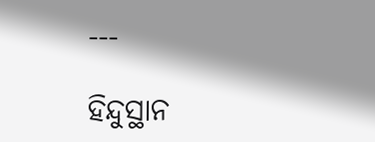---

ହିନ୍ଦୁସ୍ଥାନ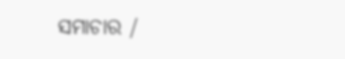ସମାଚାର /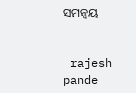ସମନ୍ୱୟ


 rajesh pande